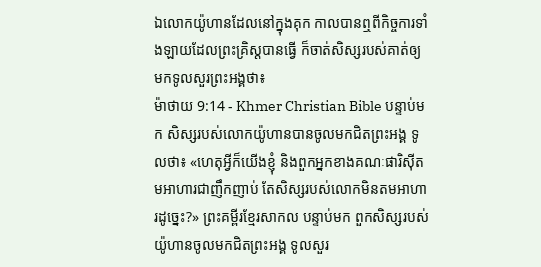ឯលោកយ៉ូហានដែលនៅក្នុងគុក កាលបានឮពីកិច្ចការទាំងឡាយដែលព្រះគ្រិស្ដបានធ្វើ ក៏ចាត់សិស្សរបស់គាត់ឲ្យមកទូលសួរព្រះអង្គថា៖
ម៉ាថាយ 9:14 - Khmer Christian Bible បន្ទាប់មក សិស្សរបស់លោកយ៉ូហានបានចូលមកជិតព្រះអង្គ ទូលថា៖ «ហេតុអ្វីក៏យើងខ្ញុំ និងពួកអ្នកខាងគណៈផារិស៊ីតមអាហារជាញឹកញាប់ តែសិស្សរបស់លោកមិនតមអាហារដូច្នេះ?» ព្រះគម្ពីរខ្មែរសាកល បន្ទាប់មក ពួកសិស្សរបស់យ៉ូហានចូលមកជិតព្រះអង្គ ទូលសួរ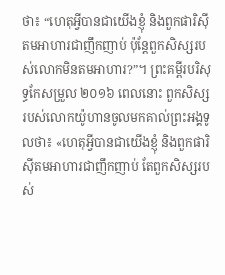ថា៖ “ហេតុអ្វីបានជាយើងខ្ញុំ និងពួកផារិស៊ីតមអាហារជាញឹកញាប់ ប៉ុន្តែពួកសិស្សរបស់លោកមិនតមអាហារ?”។ ព្រះគម្ពីរបរិសុទ្ធកែសម្រួល ២០១៦ ពេលនោះ ពួកសិស្សរបស់លោកយ៉ូហានចូលមកគាល់ព្រះអង្គទូលថា៖ «ហេតុអ្វីបានជាយើងខ្ញុំ និងពួកផារិស៊ីតមអាហារជាញឹកញាប់ តែពួកសិស្សរបស់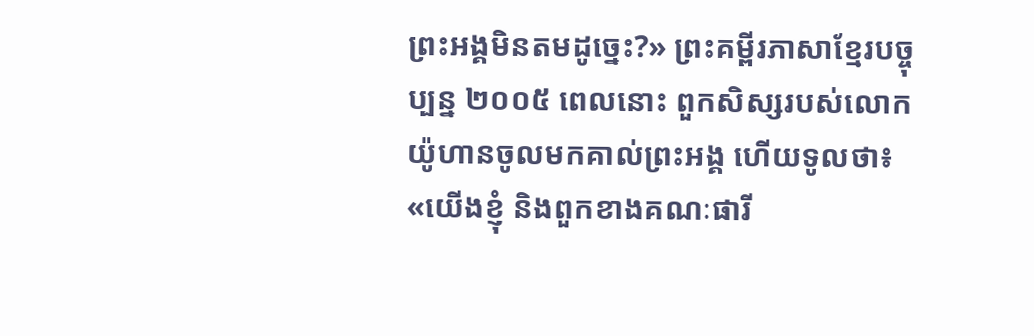ព្រះអង្គមិនតមដូច្នេះ?» ព្រះគម្ពីរភាសាខ្មែរបច្ចុប្បន្ន ២០០៥ ពេលនោះ ពួកសិស្សរបស់លោកយ៉ូហានចូលមកគាល់ព្រះអង្គ ហើយទូលថា៖ «យើងខ្ញុំ និងពួកខាងគណៈផារី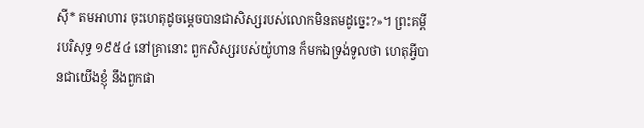ស៊ី* តមអាហារ ចុះហេតុដូចម្ដេចបានជាសិស្សរបស់លោកមិនតមដូច្នេះ?»។ ព្រះគម្ពីរបរិសុទ្ធ ១៩៥៤ នៅគ្រានោះ ពួកសិស្សរបស់យ៉ូហាន ក៏មកឯទ្រង់ទូលថា ហេតុអ្វីបានជាយើងខ្ញុំ នឹងពួកផា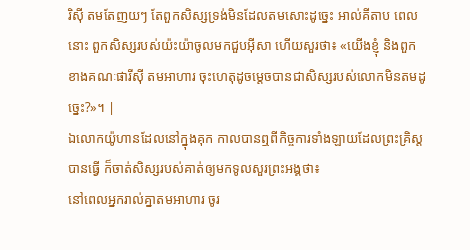រិស៊ី តមតែញយៗ តែពួកសិស្សទ្រង់មិនដែលតមសោះដូច្នេះ អាល់គីតាប ពេលនោះ ពួកសិស្សរបស់យ៉ះយ៉ាចូលមកជួបអ៊ីសា ហើយសួរថា៖ «យើងខ្ញុំ និងពួកខាងគណៈផារីស៊ី តមអាហារ ចុះហេតុដូចម្ដេចបានជាសិស្សរបស់លោកមិនតមដូច្នេះ?»។ |
ឯលោកយ៉ូហានដែលនៅក្នុងគុក កាលបានឮពីកិច្ចការទាំងឡាយដែលព្រះគ្រិស្ដបានធ្វើ ក៏ចាត់សិស្សរបស់គាត់ឲ្យមកទូលសួរព្រះអង្គថា៖
នៅពេលអ្នករាល់គ្នាតមអាហារ ចូរ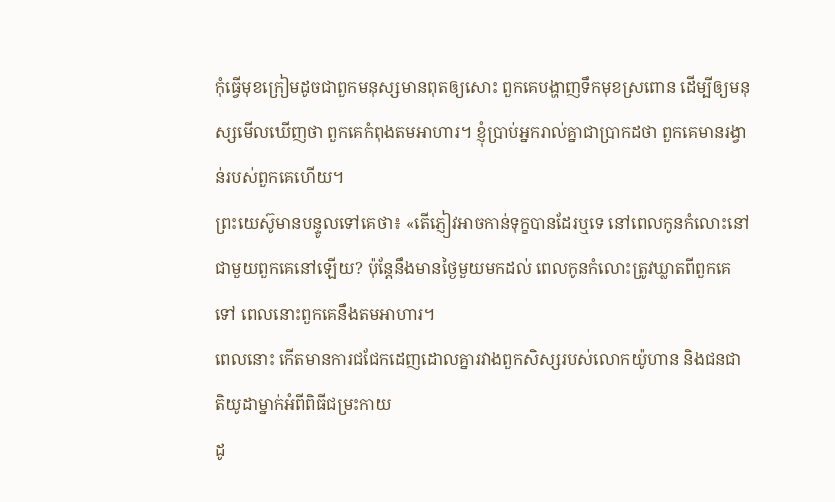កុំធ្វើមុខក្រៀមដូចជាពួកមនុស្សមានពុតឲ្យសោះ ពួកគេបង្ហាញទឹកមុខស្រពោន ដើម្បីឲ្យមនុស្សមើលឃើញថា ពួកគេកំពុងតមអាហារ។ ខ្ញុំបា្រប់អ្នករាល់គ្នាជាបា្រកដថា ពួកគេមានរង្វាន់របស់ពួកគេហើយ។
ព្រះយេស៊ូមានបន្ទូលទៅគេថា៖ «តើភ្ញៀវអាចកាន់ទុក្ខបានដែរឬទេ នៅពេលកូនកំលោះនៅជាមួយពួកគេនៅឡើយ? ប៉ុន្ដែនឹងមានថ្ងៃមួយមកដល់ ពេលកូនកំលោះត្រូវឃ្លាតពីពួកគេទៅ ពេលនោះពួកគេនឹងតមអាហារ។
ពេលនោះ កើតមានការជជែកដេញដោលគ្នារវាងពួកសិស្សរបស់លោកយ៉ូហាន និងជនជាតិយូដាម្នាក់អំពីពិធីជម្រះកាយ
ដូ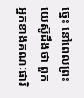ច្នេះ នៅពេលព្រះយេស៊ូដឹងថា ពួកអ្នកខាងគណៈផារិ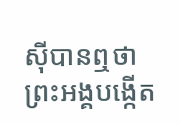ស៊ីបានឮថាព្រះអង្គបង្កើត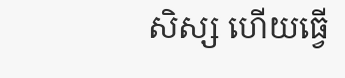សិស្ស ហើយធ្វើ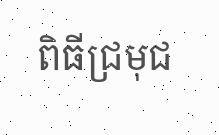ពិធីជ្រមុជ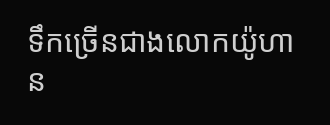ទឹកច្រើនជាងលោកយ៉ូហាន